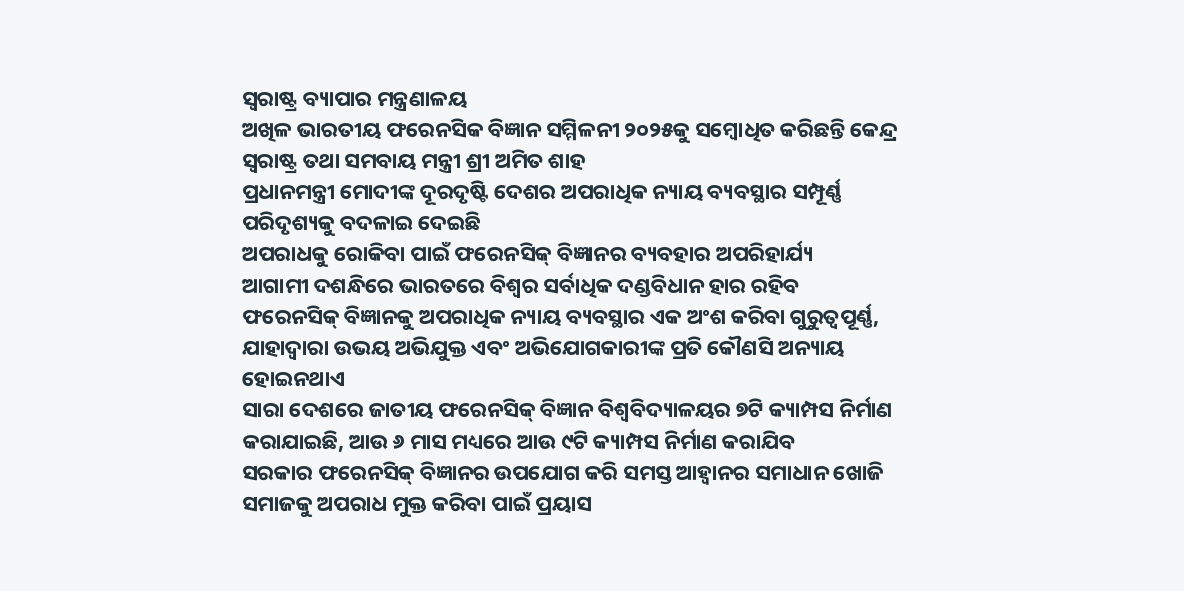ସ୍ଵରାଷ୍ଟ୍ର ବ୍ୟାପାର ମନ୍ତ୍ରଣାଳୟ
ଅଖିଳ ଭାରତୀୟ ଫରେନସିକ ବିଜ୍ଞାନ ସମ୍ମିଳନୀ ୨୦୨୫କୁ ସମ୍ବୋଧିତ କରିଛନ୍ତି କେନ୍ଦ୍ର ସ୍ୱରାଷ୍ଟ୍ର ତଥା ସମବାୟ ମନ୍ତ୍ରୀ ଶ୍ରୀ ଅମିତ ଶାହ
ପ୍ରଧାନମନ୍ତ୍ରୀ ମୋଦୀଙ୍କ ଦୂରଦୃଷ୍ଟି ଦେଶର ଅପରାଧିକ ନ୍ୟାୟ ବ୍ୟବସ୍ଥାର ସମ୍ପୂର୍ଣ୍ଣ ପରିଦୃଶ୍ୟକୁ ବଦଳାଇ ଦେଇଛି
ଅପରାଧକୁ ରୋକିବା ପାଇଁ ଫରେନସିକ୍ ବିଜ୍ଞାନର ବ୍ୟବହାର ଅପରିହାର୍ଯ୍ୟ
ଆଗାମୀ ଦଶନ୍ଧିରେ ଭାରତରେ ବିଶ୍ୱର ସର୍ବାଧିକ ଦଣ୍ଡବିଧାନ ହାର ରହିବ
ଫରେନସିକ୍ ବିଜ୍ଞାନକୁ ଅପରାଧିକ ନ୍ୟାୟ ବ୍ୟବସ୍ଥାର ଏକ ଅଂଶ କରିବା ଗୁରୁତ୍ୱପୂର୍ଣ୍ଣ, ଯାହାଦ୍ୱାରା ଉଭୟ ଅଭିଯୁକ୍ତ ଏବଂ ଅଭିଯୋଗକାରୀଙ୍କ ପ୍ରତି କୌଣସି ଅନ୍ୟାୟ ହୋଇନଥାଏ
ସାରା ଦେଶରେ ଜାତୀୟ ଫରେନସିକ୍ ବିଜ୍ଞାନ ବିଶ୍ୱବିଦ୍ୟାଳୟର ୭ଟି କ୍ୟାମ୍ପସ ନିର୍ମାଣ କରାଯାଇଛି, ଆଉ ୬ ମାସ ମଧ୍ୟରେ ଆଉ ୯ଟି କ୍ୟାମ୍ପସ ନିର୍ମାଣ କରାଯିବ
ସରକାର ଫରେନସିକ୍ ବିଜ୍ଞାନର ଉପଯୋଗ କରି ସମସ୍ତ ଆହ୍ୱାନର ସମାଧାନ ଖୋଜି ସମାଜକୁ ଅପରାଧ ମୁକ୍ତ କରିବା ପାଇଁ ପ୍ରୟାସ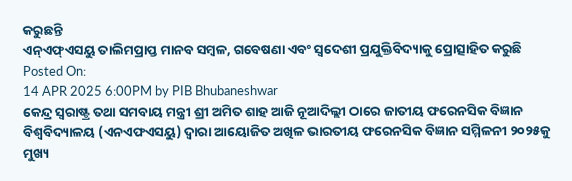କରୁଛନ୍ତି
ଏନ୍ଏଫ୍ଏସୟୁ ତାଲିମପ୍ରାପ୍ତ ମାନବ ସମ୍ବଳ, ଗବେଷଣା ଏବଂ ସ୍ୱଦେଶୀ ପ୍ରଯୁକ୍ତିବିଦ୍ୟାକୁ ପ୍ରୋତ୍ସାହିତ କରୁଛି
Posted On:
14 APR 2025 6:00PM by PIB Bhubaneshwar
କେନ୍ଦ୍ର ସ୍ୱରାଷ୍ଟ୍ର ତଥା ସମବାୟ ମନ୍ତ୍ରୀ ଶ୍ରୀ ଅମିତ ଶାହ ଆଜି ନୂଆଦିଲ୍ଲୀ ଠାରେ ଜାତୀୟ ଫରେନସିକ ବିଜ୍ଞାନ ବିଶ୍ୱବିଦ୍ୟାଳୟ (ଏନଏଫଏସୟୁ) ଦ୍ୱାରା ଆୟୋଜିତ ଅଖିଳ ଭାରତୀୟ ଫରେନସିକ ବିଜ୍ଞାନ ସମ୍ମିଳନୀ ୨୦୨୫କୁ ମୁଖ୍ୟ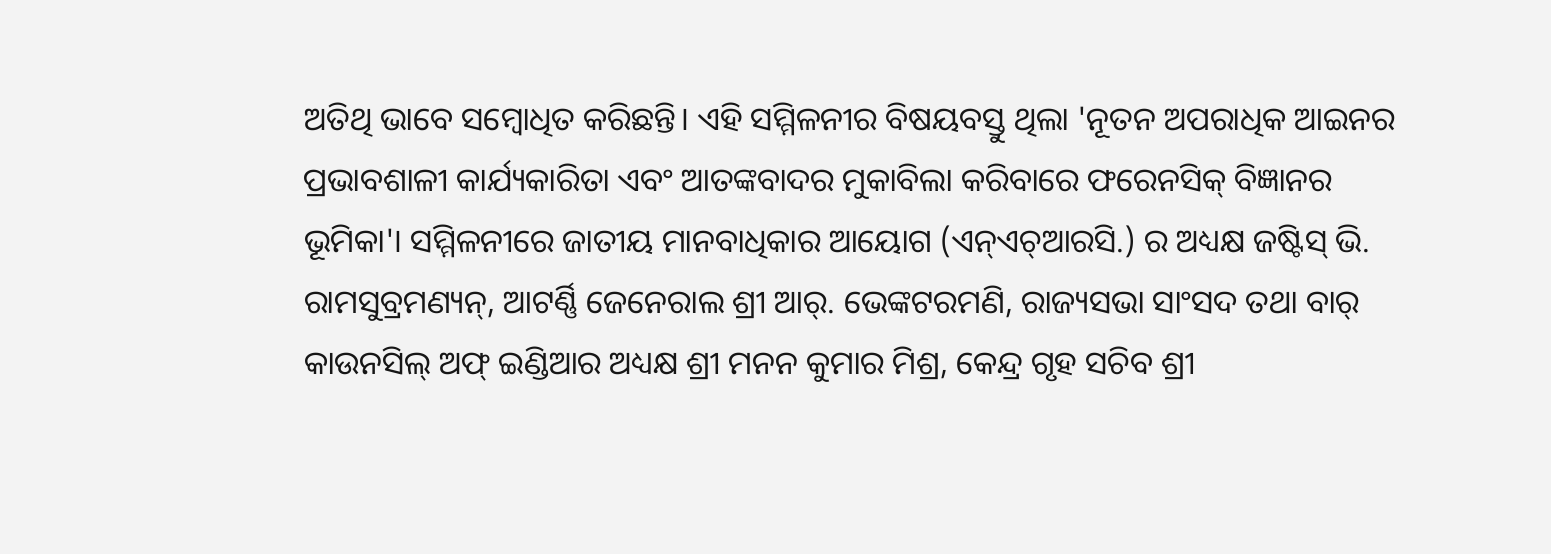ଅତିଥି ଭାବେ ସମ୍ବୋଧିତ କରିଛନ୍ତି। ଏହି ସମ୍ମିଳନୀର ବିଷୟବସ୍ତୁ ଥିଲା 'ନୂତନ ଅପରାଧିକ ଆଇନର ପ୍ରଭାବଶାଳୀ କାର୍ଯ୍ୟକାରିତା ଏବଂ ଆତଙ୍କବାଦର ମୁକାବିଲା କରିବାରେ ଫରେନସିକ୍ ବିଜ୍ଞାନର ଭୂମିକା'। ସମ୍ମିଳନୀରେ ଜାତୀୟ ମାନବାଧିକାର ଆୟୋଗ (ଏନ୍ଏଚ୍ଆରସି.) ର ଅଧ୍ୟକ୍ଷ ଜଷ୍ଟିସ୍ ଭି. ରାମସୁବ୍ରମଣ୍ୟନ୍, ଆଟର୍ଣ୍ଣି ଜେନେରାଲ ଶ୍ରୀ ଆର୍. ଭେଙ୍କଟରମଣି, ରାଜ୍ୟସଭା ସାଂସଦ ତଥା ବାର୍ କାଉନସିଲ୍ ଅଫ୍ ଇଣ୍ଡିଆର ଅଧ୍ୟକ୍ଷ ଶ୍ରୀ ମନନ କୁମାର ମିଶ୍ର, କେନ୍ଦ୍ର ଗୃହ ସଚିବ ଶ୍ରୀ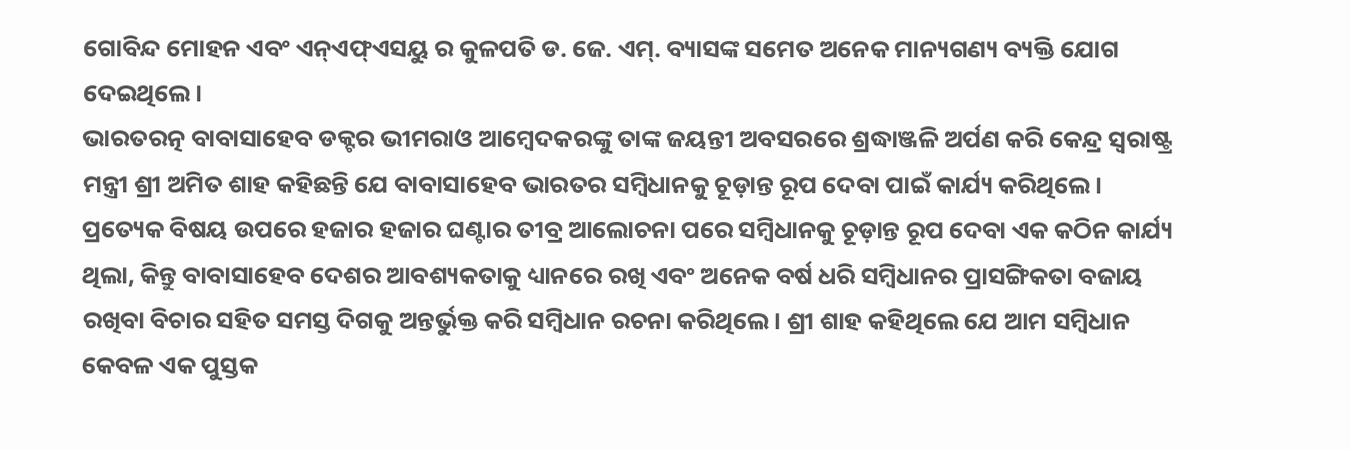ଗୋବିନ୍ଦ ମୋହନ ଏବଂ ଏନ୍ଏଫ୍ଏସୟୁ ର କୁଳପତି ଡ. ଜେ. ଏମ୍. ବ୍ୟାସଙ୍କ ସମେତ ଅନେକ ମାନ୍ୟଗଣ୍ୟ ବ୍ୟକ୍ତି ଯୋଗ ଦେଇଥିଲେ।
ଭାରତରତ୍ନ ବାବାସାହେବ ଡକ୍ଟର ଭୀମରାଓ ଆମ୍ବେଦକରଙ୍କୁ ତାଙ୍କ ଜୟନ୍ତୀ ଅବସରରେ ଶ୍ରଦ୍ଧାଞ୍ଜଳି ଅର୍ପଣ କରି କେନ୍ଦ୍ର ସ୍ୱରାଷ୍ଟ୍ର ମନ୍ତ୍ରୀ ଶ୍ରୀ ଅମିତ ଶାହ କହିଛନ୍ତି ଯେ ବାବାସାହେବ ଭାରତର ସମ୍ବିଧାନକୁ ଚୂଡ଼ାନ୍ତ ରୂପ ଦେବା ପାଇଁ କାର୍ଯ୍ୟ କରିଥିଲେ। ପ୍ରତ୍ୟେକ ବିଷୟ ଉପରେ ହଜାର ହଜାର ଘଣ୍ଟାର ତୀବ୍ର ଆଲୋଚନା ପରେ ସମ୍ବିଧାନକୁ ଚୂଡ଼ାନ୍ତ ରୂପ ଦେବା ଏକ କଠିନ କାର୍ଯ୍ୟ ଥିଲା, କିନ୍ତୁ ବାବାସାହେବ ଦେଶର ଆବଶ୍ୟକତାକୁ ଧ୍ୟାନରେ ରଖି ଏବଂ ଅନେକ ବର୍ଷ ଧରି ସମ୍ବିଧାନର ପ୍ରାସଙ୍ଗିକତା ବଜାୟ ରଖିବା ବିଚାର ସହିତ ସମସ୍ତ ଦିଗକୁ ଅନ୍ତର୍ଭୁକ୍ତ କରି ସମ୍ବିଧାନ ରଚନା କରିଥିଲେ। ଶ୍ରୀ ଶାହ କହିଥିଲେ ଯେ ଆମ ସମ୍ବିଧାନ କେବଳ ଏକ ପୁସ୍ତକ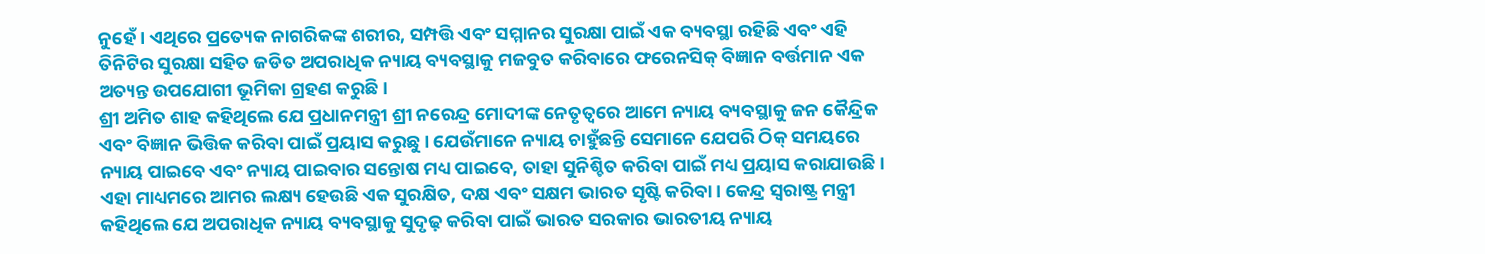ନୁହେଁ। ଏଥିରେ ପ୍ରତ୍ୟେକ ନାଗରିକଙ୍କ ଶରୀର, ସମ୍ପତ୍ତି ଏବଂ ସମ୍ମାନର ସୁରକ୍ଷା ପାଇଁ ଏକ ବ୍ୟବସ୍ଥା ରହିଛି ଏବଂ ଏହି ତିନିଟିର ସୁରକ୍ଷା ସହିତ ଜଡିତ ଅପରାଧିକ ନ୍ୟାୟ ବ୍ୟବସ୍ଥାକୁ ମଜବୁତ କରିବାରେ ଫରେନସିକ୍ ବିଜ୍ଞାନ ବର୍ତ୍ତମାନ ଏକ ଅତ୍ୟନ୍ତ ଉପଯୋଗୀ ଭୂମିକା ଗ୍ରହଣ କରୁଛି।
ଶ୍ରୀ ଅମିତ ଶାହ କହିଥିଲେ ଯେ ପ୍ରଧାନମନ୍ତ୍ରୀ ଶ୍ରୀ ନରେନ୍ଦ୍ର ମୋଦୀଙ୍କ ନେତୃତ୍ୱରେ ଆମେ ନ୍ୟାୟ ବ୍ୟବସ୍ଥାକୁ ଜନ କୈନ୍ଦ୍ରିକ ଏବଂ ବିଜ୍ଞାନ ଭିତ୍ତିକ କରିବା ପାଇଁ ପ୍ରୟାସ କରୁଛୁ। ଯେଉଁମାନେ ନ୍ୟାୟ ଚାହୁଁଛନ୍ତି ସେମାନେ ଯେପରି ଠିକ୍ ସମୟରେ ନ୍ୟାୟ ପାଇବେ ଏବଂ ନ୍ୟାୟ ପାଇବାର ସନ୍ତୋଷ ମଧ୍ୟ ପାଇବେ, ତାହା ସୁନିଶ୍ଚିତ କରିବା ପାଇଁ ମଧ୍ୟ ପ୍ରୟାସ କରାଯାଉଛି। ଏହା ମାଧ୍ୟମରେ ଆମର ଲକ୍ଷ୍ୟ ହେଉଛି ଏକ ସୁରକ୍ଷିତ, ଦକ୍ଷ ଏବଂ ସକ୍ଷମ ଭାରତ ସୃଷ୍ଟି କରିବା। କେନ୍ଦ୍ର ସ୍ୱରାଷ୍ଟ୍ର ମନ୍ତ୍ରୀ କହିଥିଲେ ଯେ ଅପରାଧିକ ନ୍ୟାୟ ବ୍ୟବସ୍ଥାକୁ ସୁଦୃଢ଼ କରିବା ପାଇଁ ଭାରତ ସରକାର ଭାରତୀୟ ନ୍ୟାୟ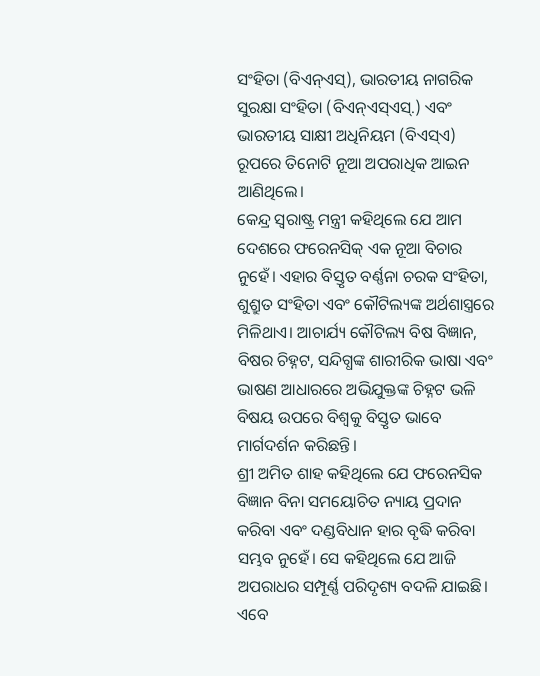ସଂହିତା (ବିଏନ୍ଏସ୍), ଭାରତୀୟ ନାଗରିକ ସୁରକ୍ଷା ସଂହିତା (ବିଏନ୍ଏସ୍ଏସ୍.) ଏବଂ ଭାରତୀୟ ସାକ୍ଷୀ ଅଧିନିୟମ (ବିଏସ୍ଏ) ରୂପରେ ତିନୋଟି ନୂଆ ଅପରାଧିକ ଆଇନ ଆଣିଥିଲେ।
କେନ୍ଦ୍ର ସ୍ୱରାଷ୍ଟ୍ର ମନ୍ତ୍ରୀ କହିଥିଲେ ଯେ ଆମ ଦେଶରେ ଫରେନସିକ୍ ଏକ ନୂଆ ବିଚାର ନୁହେଁ। ଏହାର ବିସ୍ତୃତ ବର୍ଣ୍ଣନା ଚରକ ସଂହିତା, ଶୁଶ୍ରୁତ ସଂହିତା ଏବଂ କୌଟିଲ୍ୟଙ୍କ ଅର୍ଥଶାସ୍ତ୍ରରେ ମିଳିଥାଏ। ଆଚାର୍ଯ୍ୟ କୌଟିଲ୍ୟ ବିଷ ବିଜ୍ଞାନ, ବିଷର ଚିହ୍ନଟ, ସନ୍ଦିଗ୍ଧଙ୍କ ଶାରୀରିକ ଭାଷା ଏବଂ ଭାଷଣ ଆଧାରରେ ଅଭିଯୁକ୍ତଙ୍କ ଚିହ୍ନଟ ଭଳି ବିଷୟ ଉପରେ ବିଶ୍ୱକୁ ବିସ୍ତୃତ ଭାବେ ମାର୍ଗଦର୍ଶନ କରିଛନ୍ତି।
ଶ୍ରୀ ଅମିତ ଶାହ କହିଥିଲେ ଯେ ଫରେନସିକ ବିଜ୍ଞାନ ବିନା ସମୟୋଚିତ ନ୍ୟାୟ ପ୍ରଦାନ କରିବା ଏବଂ ଦଣ୍ଡବିଧାନ ହାର ବୃଦ୍ଧି କରିବା ସମ୍ଭବ ନୁହେଁ। ସେ କହିଥିଲେ ଯେ ଆଜି ଅପରାଧର ସମ୍ପୂର୍ଣ୍ଣ ପରିଦୃଶ୍ୟ ବଦଳି ଯାଇଛି। ଏବେ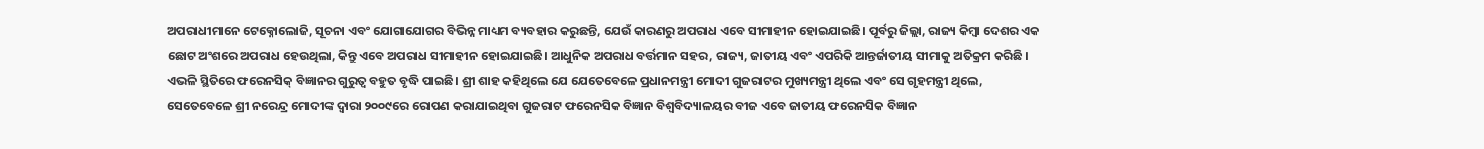ଅପରାଧୀମାନେ ଟେକ୍ନୋଲୋଜି, ସୂଚନା ଏବଂ ଯୋଗାଯୋଗର ବିଭିନ୍ନ ମାଧ୍ୟମ ବ୍ୟବହାର କରୁଛନ୍ତି, ଯେଉଁ କାରଣରୁ ଅପରାଧ ଏବେ ସୀମାହୀନ ହୋଇଯାଇଛି। ପୂର୍ବରୁ ଜିଲ୍ଲା, ରାଜ୍ୟ କିମ୍ବା ଦେଶର ଏକ ଛୋଟ ଅଂଶରେ ଅପରାଧ ହେଉଥିଲା, କିନ୍ତୁ ଏବେ ଅପରାଧ ସୀମାହୀନ ହୋଇଯାଇଛି। ଆଧୁନିକ ଅପରାଧ ବର୍ତ୍ତମାନ ସହର, ରାଜ୍ୟ, ଜାତୀୟ ଏବଂ ଏପରିକି ଆନ୍ତର୍ଜାତୀୟ ସୀମାକୁ ଅତିକ୍ରମ କରିଛି । ଏଭଳି ସ୍ଥିତିରେ ଫରେନସିକ୍ ବିଜ୍ଞାନର ଗୁରୁତ୍ୱ ବହୁତ ବୃଦ୍ଧି ପାଇଛି। ଶ୍ରୀ ଶାହ କହିଥିଲେ ଯେ ଯେତେବେଳେ ପ୍ରଧାନମନ୍ତ୍ରୀ ମୋଦୀ ଗୁଜରାଟର ମୁଖ୍ୟମନ୍ତ୍ରୀ ଥିଲେ ଏବଂ ସେ ଗୃହମନ୍ତ୍ରୀ ଥିଲେ, ସେତେବେଳେ ଶ୍ରୀ ନରେନ୍ଦ୍ର ମୋଦୀଙ୍କ ଦ୍ୱାରା ୨୦୦୯ରେ ରୋପଣ କରାଯାଇଥିବା ଗୁଜରାଟ ଫରେନସିକ ବିଜ୍ଞାନ ବିଶ୍ୱବିଦ୍ୟାଳୟର ବୀଜ ଏବେ ଜାତୀୟ ଫରେନସିକ ବିଜ୍ଞାନ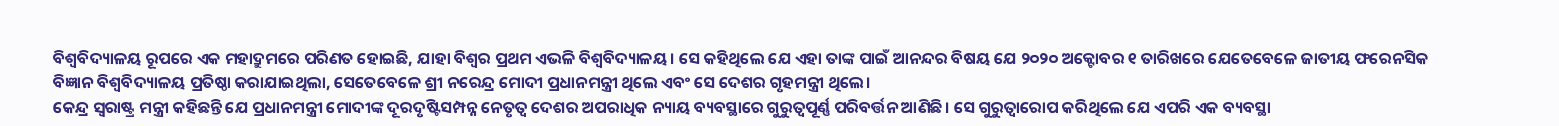ବିଶ୍ୱବିଦ୍ୟାଳୟ ରୂପରେ ଏକ ମହାଦ୍ରୁମରେ ପରିଣତ ହୋଇଛି, ଯାହା ବିଶ୍ୱର ପ୍ରଥମ ଏଭଳି ବିଶ୍ୱବିଦ୍ୟାଳୟ। ସେ କହିଥିଲେ ଯେ ଏହା ତାଙ୍କ ପାଇଁ ଆନନ୍ଦର ବିଷୟ ଯେ ୨୦୨୦ ଅକ୍ଟୋବର ୧ ତାରିଖରେ ଯେତେବେଳେ ଜାତୀୟ ଫରେନସିକ ବିଜ୍ଞାନ ବିଶ୍ୱବିଦ୍ୟାଳୟ ପ୍ରତିଷ୍ଠା କରାଯାଇଥିଲା, ସେତେବେଳେ ଶ୍ରୀ ନରେନ୍ଦ୍ର ମୋଦୀ ପ୍ରଧାନମନ୍ତ୍ରୀ ଥିଲେ ଏବଂ ସେ ଦେଶର ଗୃହମନ୍ତ୍ରୀ ଥିଲେ।
କେନ୍ଦ୍ର ସ୍ୱରାଷ୍ଟ୍ର ମନ୍ତ୍ରୀ କହିଛନ୍ତି ଯେ ପ୍ରଧାନମନ୍ତ୍ରୀ ମୋଦୀଙ୍କ ଦୂରଦୃଷ୍ଟିସମ୍ପନ୍ନ ନେତୃତ୍ୱ ଦେଶର ଅପରାଧିକ ନ୍ୟାୟ ବ୍ୟବସ୍ଥାରେ ଗୁରୁତ୍ୱପୂର୍ଣ୍ଣ ପରିବର୍ତ୍ତନ ଆଣିଛି। ସେ ଗୁରୁତ୍ୱାରୋପ କରିଥିଲେ ଯେ ଏପରି ଏକ ବ୍ୟବସ୍ଥା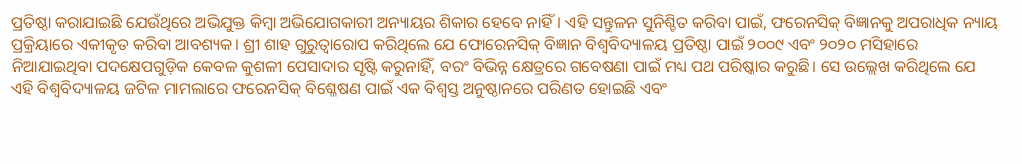ପ୍ରତିଷ୍ଠା କରାଯାଇଛି ଯେଉଁଥିରେ ଅଭିଯୁକ୍ତ କିମ୍ବା ଅଭିଯୋଗକାରୀ ଅନ୍ୟାୟର ଶିକାର ହେବେ ନାହିଁ। ଏହି ସନ୍ତୁଳନ ସୁନିଶ୍ଚିତ କରିବା ପାଇଁ, ଫରେନସିକ୍ ବିଜ୍ଞାନକୁ ଅପରାଧିକ ନ୍ୟାୟ ପ୍ରକ୍ରିୟାରେ ଏକୀକୃତ କରିବା ଆବଶ୍ୟକ। ଶ୍ରୀ ଶାହ ଗୁରୁତ୍ୱାରୋପ କରିଥିଲେ ଯେ ଫୋରେନସିକ୍ ବିଜ୍ଞାନ ବିଶ୍ୱବିଦ୍ୟାଳୟ ପ୍ରତିଷ୍ଠା ପାଇଁ ୨୦୦୯ ଏବଂ ୨୦୨୦ ମସିହାରେ ନିଆଯାଇଥିବା ପଦକ୍ଷେପଗୁଡ଼ିକ କେବଳ କୁଶଳୀ ପେସାଦାର ସୃଷ୍ଟି କରୁନାହିଁ, ବରଂ ବିଭିନ୍ନ କ୍ଷେତ୍ରରେ ଗବେଷଣା ପାଇଁ ମଧ୍ୟ ପଥ ପରିଷ୍କାର କରୁଛି। ସେ ଉଲ୍ଲେଖ କରିଥିଲେ ଯେ ଏହି ବିଶ୍ୱବିଦ୍ୟାଳୟ ଜଟିଳ ମାମଲାରେ ଫରେନସିକ୍ ବିଶ୍ଳେଷଣ ପାଇଁ ଏକ ବିଶ୍ୱସ୍ତ ଅନୁଷ୍ଠାନରେ ପରିଣତ ହୋଇଛି ଏବଂ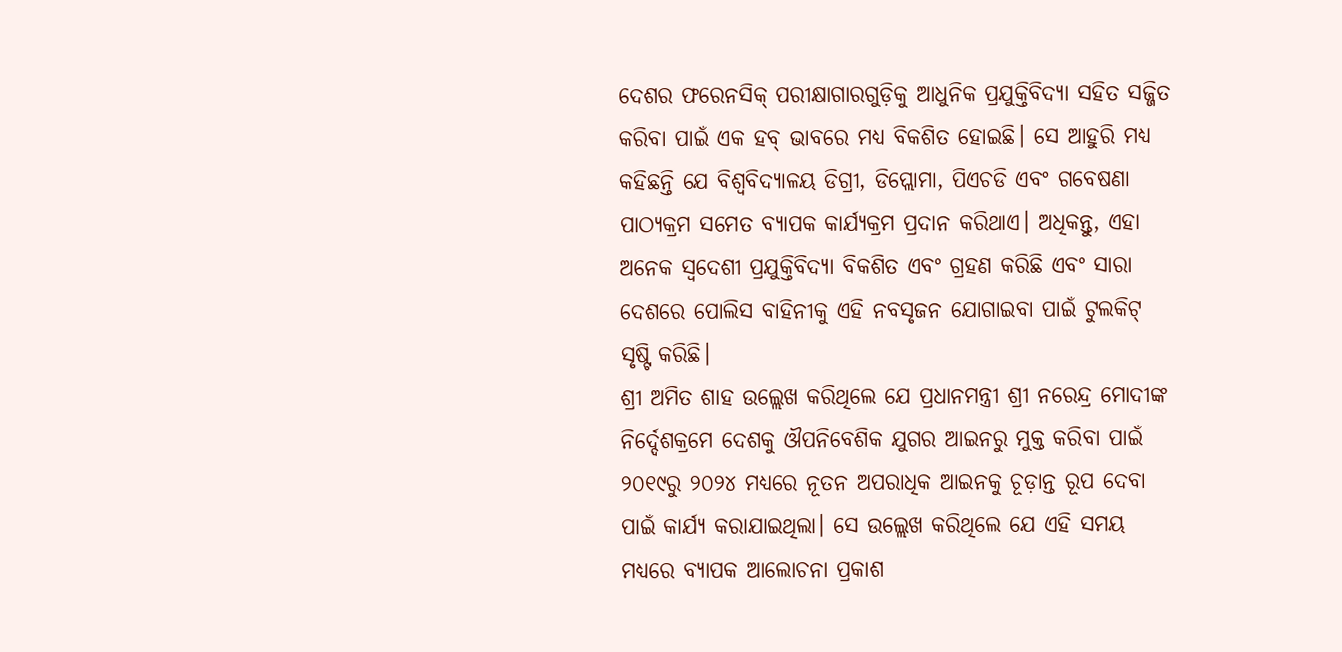ଦେଶର ଫରେନସିକ୍ ପରୀକ୍ଷାଗାରଗୁଡ଼ିକୁ ଆଧୁନିକ ପ୍ରଯୁକ୍ତିବିଦ୍ୟା ସହିତ ସଜ୍ଜିତ କରିବା ପାଇଁ ଏକ ହବ୍ ଭାବରେ ମଧ୍ୟ ବିକଶିତ ହୋଇଛି। ସେ ଆହୁରି ମଧ୍ୟ କହିଛନ୍ତି ଯେ ବିଶ୍ୱବିଦ୍ୟାଳୟ ଡିଗ୍ରୀ, ଡିପ୍ଲୋମା, ପିଏଚଡି ଏବଂ ଗବେଷଣା ପାଠ୍ୟକ୍ରମ ସମେତ ବ୍ୟାପକ କାର୍ଯ୍ୟକ୍ରମ ପ୍ରଦାନ କରିଥାଏ। ଅଧିକନ୍ତୁ, ଏହା ଅନେକ ସ୍ୱଦେଶୀ ପ୍ରଯୁକ୍ତିବିଦ୍ୟା ବିକଶିତ ଏବଂ ଗ୍ରହଣ କରିଛି ଏବଂ ସାରା ଦେଶରେ ପୋଲିସ ବାହିନୀକୁ ଏହି ନବସୃଜନ ଯୋଗାଇବା ପାଇଁ ଟୁଲକିଟ୍ ସୃଷ୍ଟି କରିଛି।
ଶ୍ରୀ ଅମିତ ଶାହ ଉଲ୍ଲେଖ କରିଥିଲେ ଯେ ପ୍ରଧାନମନ୍ତ୍ରୀ ଶ୍ରୀ ନରେନ୍ଦ୍ର ମୋଦୀଙ୍କ ନିର୍ଦ୍ଦେଶକ୍ରମେ ଦେଶକୁ ଔପନିବେଶିକ ଯୁଗର ଆଇନରୁ ମୁକ୍ତ କରିବା ପାଇଁ ୨୦୧୯ରୁ ୨୦୨୪ ମଧ୍ୟରେ ନୂତନ ଅପରାଧିକ ଆଇନକୁ ଚୂଡ଼ାନ୍ତ ରୂପ ଦେବା ପାଇଁ କାର୍ଯ୍ୟ କରାଯାଇଥିଲା। ସେ ଉଲ୍ଲେଖ କରିଥିଲେ ଯେ ଏହି ସମୟ ମଧ୍ୟରେ ବ୍ୟାପକ ଆଲୋଚନା ପ୍ରକାଶ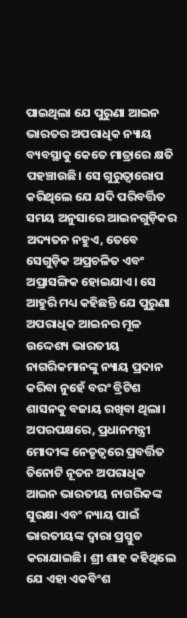ପାଇଥିଲା ଯେ ପୁରୁଣା ଆଇନ ଭାରତର ଅପରାଧିକ ନ୍ୟାୟ ବ୍ୟବସ୍ଥାକୁ କେତେ ମାତ୍ରାରେ କ୍ଷତି ପହଞ୍ଚାଉଛି। ସେ ଗୁରୁତ୍ୱାରୋପ କରିଥିଲେ ଯେ ଯଦି ପରିବର୍ତ୍ତିତ ସମୟ ଅନୁସାରେ ଆଇନଗୁଡ଼ିକର ଅଦ୍ୟତନ ନହୁଏ, ତେବେ ସେଗୁଡ଼ିକ ଅପ୍ରଚଳିତ ଏବଂ ଅପ୍ରାସଙ୍ଗିକ ହୋଇଯାଏ। ସେ ଆହୁରି ମଧ୍ୟ କହିଛନ୍ତି ଯେ ପୁରୁଣା ଅପରାଧିକ ଆଇନର ମୂଳ ଉଦ୍ଦେଶ୍ୟ ଭାରତୀୟ ନାଗରିକମାନଙ୍କୁ ନ୍ୟାୟ ପ୍ରଦାନ କରିବା ନୁହେଁ ବରଂ ବ୍ରିଟିଶ ଶାସନକୁ ବଜାୟ ରଖିବା ଥିଲା। ଅପରପକ୍ଷରେ, ପ୍ରଧାନମନ୍ତ୍ରୀ ମୋଦୀଙ୍କ ନେତୃତ୍ୱରେ ପ୍ରବର୍ତ୍ତିତ ତିନୋଟି ନୂତନ ଅପରାଧିକ ଆଇନ ଭାରତୀୟ ନାଗରିକଙ୍କ ସୁରକ୍ଷା ଏବଂ ନ୍ୟାୟ ପାଇଁ ଭାରତୀୟଙ୍କ ଦ୍ୱାରା ପ୍ରସ୍ତୁତ କରାଯାଇଛି। ଶ୍ରୀ ଶାହ କହିଥିଲେ ଯେ ଏହା ଏକବିଂଶ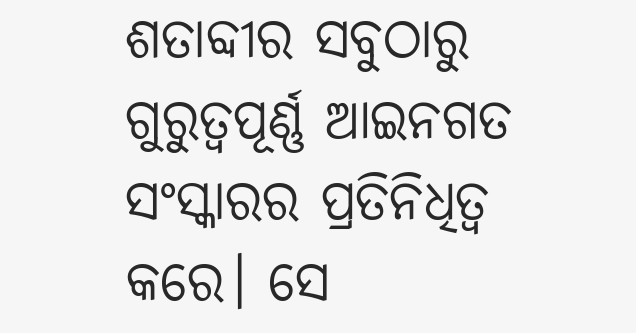ଶତାବ୍ଦୀର ସବୁଠାରୁ ଗୁରୁତ୍ୱପୂର୍ଣ୍ଣ ଆଇନଗତ ସଂସ୍କାରର ପ୍ରତିନିଧିତ୍ୱ କରେ। ସେ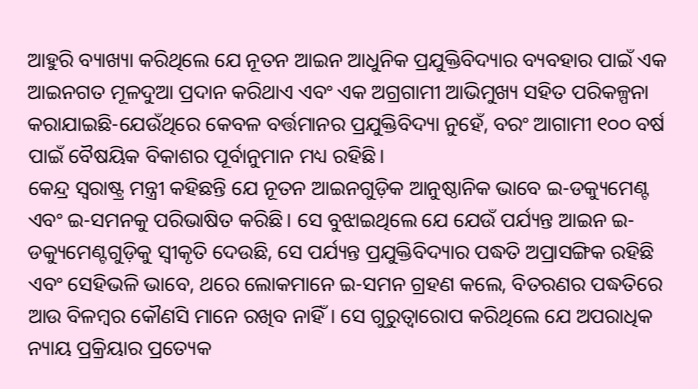ଆହୁରି ବ୍ୟାଖ୍ୟା କରିଥିଲେ ଯେ ନୂତନ ଆଇନ ଆଧୁନିକ ପ୍ରଯୁକ୍ତିବିଦ୍ୟାର ବ୍ୟବହାର ପାଇଁ ଏକ ଆଇନଗତ ମୂଳଦୁଆ ପ୍ରଦାନ କରିଥାଏ ଏବଂ ଏକ ଅଗ୍ରଗାମୀ ଆଭିମୁଖ୍ୟ ସହିତ ପରିକଳ୍ପନା କରାଯାଇଛି-ଯେଉଁଥିରେ କେବଳ ବର୍ତ୍ତମାନର ପ୍ରଯୁକ୍ତିବିଦ୍ୟା ନୁହେଁ, ବରଂ ଆଗାମୀ ୧୦୦ ବର୍ଷ ପାଇଁ ବୈଷୟିକ ବିକାଶର ପୂର୍ବାନୁମାନ ମଧ୍ୟ ରହିଛି।
କେନ୍ଦ୍ର ସ୍ୱରାଷ୍ଟ୍ର ମନ୍ତ୍ରୀ କହିଛନ୍ତି ଯେ ନୂତନ ଆଇନଗୁଡ଼ିକ ଆନୁଷ୍ଠାନିକ ଭାବେ ଇ-ଡକ୍ୟୁମେଣ୍ଟ ଏବଂ ଇ-ସମନକୁ ପରିଭାଷିତ କରିଛି। ସେ ବୁଝାଇଥିଲେ ଯେ ଯେଉଁ ପର୍ଯ୍ୟନ୍ତ ଆଇନ ଇ-ଡକ୍ୟୁମେଣ୍ଟଗୁଡ଼ିକୁ ସ୍ୱୀକୃତି ଦେଉଛି, ସେ ପର୍ଯ୍ୟନ୍ତ ପ୍ରଯୁକ୍ତିବିଦ୍ୟାର ପଦ୍ଧତି ଅପ୍ରାସଙ୍ଗିକ ରହିଛି ଏବଂ ସେହିଭଳି ଭାବେ, ଥରେ ଲୋକମାନେ ଇ-ସମନ ଗ୍ରହଣ କଲେ, ବିତରଣର ପଦ୍ଧତିରେ ଆଉ ବିଳମ୍ବର କୌଣସି ମାନେ ରଖିବ ନାହିଁ। ସେ ଗୁରୁତ୍ୱାରୋପ କରିଥିଲେ ଯେ ଅପରାଧିକ ନ୍ୟାୟ ପ୍ରକ୍ରିୟାର ପ୍ରତ୍ୟେକ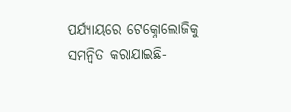ପର୍ଯ୍ୟାୟରେ ଟେକ୍ନୋଲୋଜିକୁ ସମନ୍ୱିତ କରାଯାଇଛି-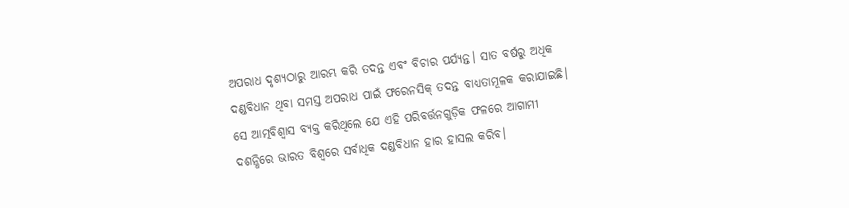ଅପରାଧ ଦୃଶ୍ୟଠାରୁ ଆରମ୍ଭ କରି ତଦନ୍ତ ଏବଂ ବିଚାର ପର୍ଯ୍ୟନ୍ତ। ସାତ ବର୍ଷରୁ ଅଧିକ ଦଣ୍ଡବିଧାନ ଥିବା ସମସ୍ତ ଅପରାଧ ପାଇଁ ଫରେନସିକ୍ ତଦନ୍ତ ବାଧ୍ୟତାମୂଳକ କରାଯାଇଛି। ସେ ଆତ୍ମବିଶ୍ୱାସ ବ୍ୟକ୍ତ କରିଥିଲେ ଯେ ଏହି ପରିବର୍ତ୍ତନଗୁଡ଼ିକ ଫଳରେ ଆଗାମୀ ଦଶନ୍ଧିରେ ଭାରତ ବିଶ୍ୱରେ ସର୍ବାଧିକ ଦଣ୍ଡବିଧାନ ହାର ହାସଲ କରିବ।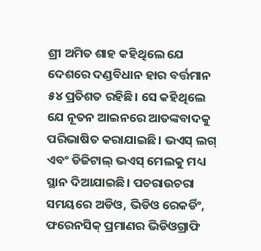ଶ୍ରୀ ଅମିତ ଶାହ କହିଥିଲେ ଯେ ଦେଶରେ ଦଣ୍ଡବିଧାନ ହାର ବର୍ତ୍ତମାନ ୫୪ ପ୍ରତିଶତ ରହିଛି। ସେ କହିଥିଲେ ଯେ ନୂତନ ଆଇନରେ ଆତଙ୍କବାଦକୁ ପରିଭାଷିତ କରାଯାଇଛି। ଭଏସ୍ ଲଗ୍ ଏବଂ ଡିଜିଟାଲ୍ ଭଏସ୍ ମେଲକୁ ମଧ୍ୟ ସ୍ଥାନ ଦିଆଯାଇଛି। ପଚରାଉଚରା ସମୟରେ ଅଡିଓ, ଭିଡିଓ ରେକର୍ଡିଂ, ଫରେନସିକ୍ ପ୍ରମାଣର ଭିଡିଓଗ୍ରାଫି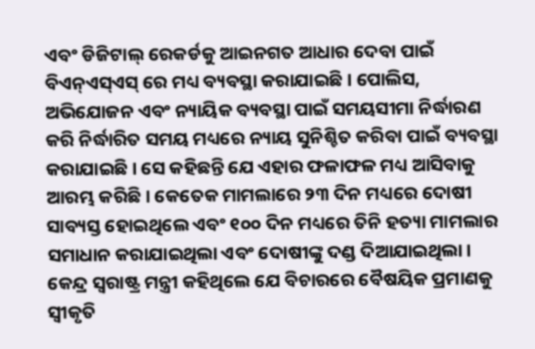ଏବଂ ଡିଜିଟାଲ୍ ରେକର୍ଡକୁ ଆଇନଗତ ଆଧାର ଦେବା ପାଇଁ ବିଏନ୍ଏସ୍ଏସ୍ ରେ ମଧ୍ୟ ବ୍ୟବସ୍ଥା କରାଯାଇଛି। ପୋଲିସ, ଅଭିଯୋଜନ ଏବଂ ନ୍ୟାୟିକ ବ୍ୟବସ୍ଥା ପାଇଁ ସମୟସୀମା ନିର୍ଦ୍ଧାରଣ କରି ନିର୍ଦ୍ଧାରିତ ସମୟ ମଧ୍ୟରେ ନ୍ୟାୟ ସୁନିଶ୍ଚିତ କରିବା ପାଇଁ ବ୍ୟବସ୍ଥା କରାଯାଇଛି। ସେ କହିଛନ୍ତି ଯେ ଏହାର ଫଳାଫଳ ମଧ୍ୟ ଆସିବାକୁ ଆରମ୍ଭ କରିଛି। କେତେକ ମାମଲାରେ ୨୩ ଦିନ ମଧ୍ୟରେ ଦୋଷୀ ସାବ୍ୟସ୍ତ ହୋଇଥିଲେ ଏବଂ ୧୦୦ ଦିନ ମଧ୍ୟରେ ତିନି ହତ୍ୟା ମାମଲାର ସମାଧାନ କରାଯାଇଥିଲା ଏବଂ ଦୋଷୀଙ୍କୁ ଦଣ୍ଡ ଦିଆଯାଇଥିଲା। କେନ୍ଦ୍ର ସ୍ୱରାଷ୍ଟ୍ର ମନ୍ତ୍ରୀ କହିଥିଲେ ଯେ ବିଚାରରେ ବୈଷୟିକ ପ୍ରମାଣକୁ ସ୍ୱୀକୃତି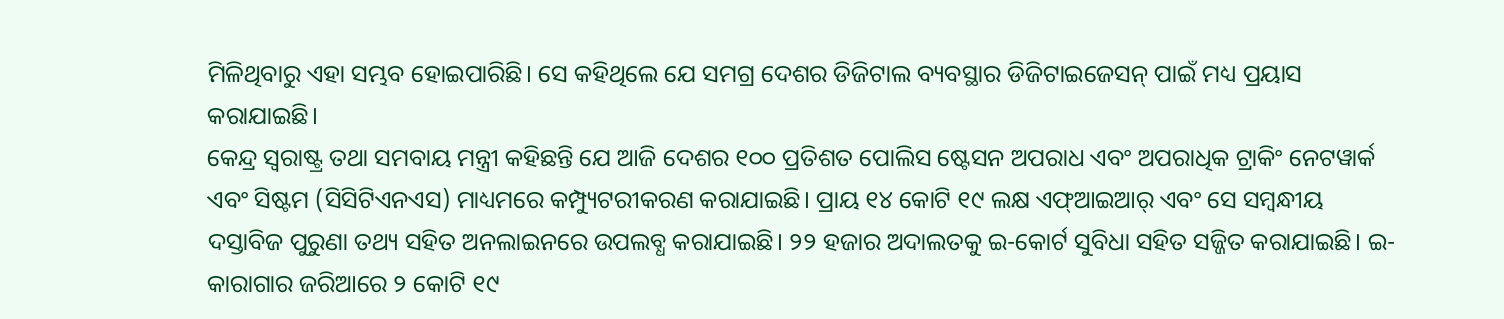ମିଳିଥିବାରୁ ଏହା ସମ୍ଭବ ହୋଇପାରିଛି। ସେ କହିଥିଲେ ଯେ ସମଗ୍ର ଦେଶର ଡିଜିଟାଲ ବ୍ୟବସ୍ଥାର ଡିଜିଟାଇଜେସନ୍ ପାଇଁ ମଧ୍ୟ ପ୍ରୟାସ କରାଯାଇଛି।
କେନ୍ଦ୍ର ସ୍ୱରାଷ୍ଟ୍ର ତଥା ସମବାୟ ମନ୍ତ୍ରୀ କହିଛନ୍ତି ଯେ ଆଜି ଦେଶର ୧୦୦ ପ୍ରତିଶତ ପୋଲିସ ଷ୍ଟେସନ ଅପରାଧ ଏବଂ ଅପରାଧିକ ଟ୍ରାକିଂ ନେଟୱାର୍କ ଏବଂ ସିଷ୍ଟମ (ସିସିଟିଏନଏସ) ମାଧ୍ୟମରେ କମ୍ପ୍ୟୁଟରୀକରଣ କରାଯାଇଛି। ପ୍ରାୟ ୧୪ କୋଟି ୧୯ ଲକ୍ଷ ଏଫ୍ଆଇଆର୍ ଏବଂ ସେ ସମ୍ବନ୍ଧୀୟ ଦସ୍ତାବିଜ ପୁରୁଣା ତଥ୍ୟ ସହିତ ଅନଲାଇନରେ ଉପଲବ୍ଧ କରାଯାଇଛି। ୨୨ ହଜାର ଅଦାଲତକୁ ଇ-କୋର୍ଟ ସୁବିଧା ସହିତ ସଜ୍ଜିତ କରାଯାଇଛି। ଇ-କାରାଗାର ଜରିଆରେ ୨ କୋଟି ୧୯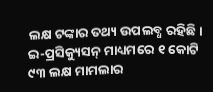ଲକ୍ଷ ଟଙ୍କାର ତଥ୍ୟ ଉପଲବ୍ଧ ରହିଛି। ଇ-ପ୍ରସିକ୍ୟୁସନ୍ ମାଧ୍ୟମରେ ୧ କୋଟି ୯୩ ଲକ୍ଷ ମାମଲାର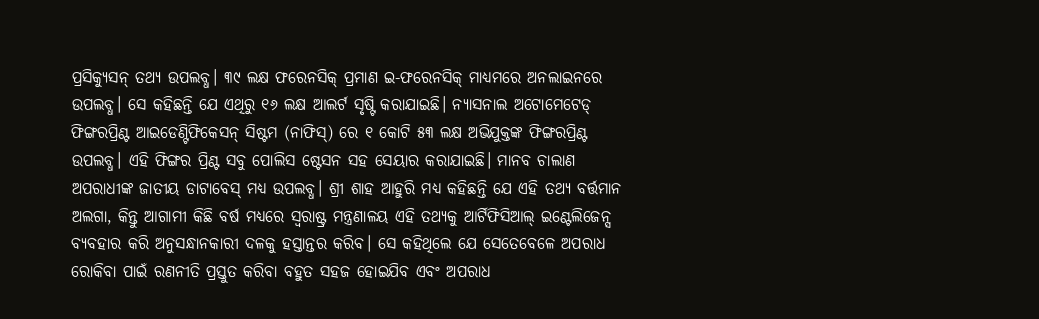ପ୍ରସିକ୍ୟୁସନ୍ ତଥ୍ୟ ଉପଲବ୍ଧ। ୩୯ ଲକ୍ଷ ଫରେନସିକ୍ ପ୍ରମାଣ ଇ-ଫରେନସିକ୍ ମାଧ୍ୟମରେ ଅନଲାଇନରେ ଉପଲବ୍ଧ। ସେ କହିଛନ୍ତି ଯେ ଏଥିରୁ ୧୬ ଲକ୍ଷ ଆଲର୍ଟ ସୃଷ୍ଟି କରାଯାଇଛି। ନ୍ୟାସନାଲ ଅଟୋମେଟେଡ୍ ଫିଙ୍ଗରପ୍ରିଣ୍ଟ ଆଇଡେଣ୍ଟିଫିକେସନ୍ ସିଷ୍ଟମ (ନାଫିସ୍) ରେ ୧ କୋଟି ୫୩ ଲକ୍ଷ ଅଭିଯୁକ୍ତଙ୍କ ଫିଙ୍ଗରପ୍ରିଣ୍ଟ ଉପଲବ୍ଧ। ଏହି ଫିଙ୍ଗର ପ୍ରିଣ୍ଟ ସବୁ ପୋଲିସ ଷ୍ଟେସନ ସହ ସେୟାର କରାଯାଇଛି। ମାନବ ଚାଲାଣ ଅପରାଧୀଙ୍କ ଜାତୀୟ ଡାଟାବେସ୍ ମଧ୍ୟ ଉପଲବ୍ଧ। ଶ୍ରୀ ଶାହ ଆହୁରି ମଧ୍ୟ କହିଛନ୍ତି ଯେ ଏହି ତଥ୍ୟ ବର୍ତ୍ତମାନ ଅଲଗା, କିନ୍ତୁ ଆଗାମୀ କିଛି ବର୍ଷ ମଧ୍ୟରେ ସ୍ୱରାଷ୍ଟ୍ର ମନ୍ତ୍ରଣାଳୟ ଏହି ତଥ୍ୟକୁ ଆର୍ଟିଫିସିଆଲ୍ ଇଣ୍ଟେଲିଜେନ୍ସ ବ୍ୟବହାର କରି ଅନୁସନ୍ଧାନକାରୀ ଦଳକୁ ହସ୍ତାନ୍ତର କରିବ। ସେ କହିଥିଲେ ଯେ ସେତେବେଳେ ଅପରାଧ ରୋକିବା ପାଇଁ ରଣନୀତି ପ୍ରସ୍ତୁତ କରିବା ବହୁତ ସହଜ ହୋଇଯିବ ଏବଂ ଅପରାଧ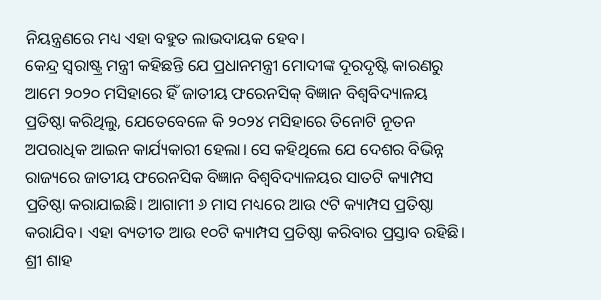ନିୟନ୍ତ୍ରଣରେ ମଧ୍ୟ ଏହା ବହୁତ ଲାଭଦାୟକ ହେବ।
କେନ୍ଦ୍ର ସ୍ୱରାଷ୍ଟ୍ର ମନ୍ତ୍ରୀ କହିଛନ୍ତି ଯେ ପ୍ରଧାନମନ୍ତ୍ରୀ ମୋଦୀଙ୍କ ଦୂରଦୃଷ୍ଟି କାରଣରୁ ଆମେ ୨୦୨୦ ମସିହାରେ ହିଁ ଜାତୀୟ ଫରେନସିକ୍ ବିଜ୍ଞାନ ବିଶ୍ୱବିଦ୍ୟାଳୟ ପ୍ରତିଷ୍ଠା କରିଥିଲୁ, ଯେତେବେଳେ କି ୨୦୨୪ ମସିହାରେ ତିନୋଟି ନୂତନ ଅପରାଧିକ ଆଇନ କାର୍ଯ୍ୟକାରୀ ହେଲା। ସେ କହିଥିଲେ ଯେ ଦେଶର ବିଭିନ୍ନ ରାଜ୍ୟରେ ଜାତୀୟ ଫରେନସିକ ବିଜ୍ଞାନ ବିଶ୍ୱବିଦ୍ୟାଳୟର ସାତଟି କ୍ୟାମ୍ପସ ପ୍ରତିଷ୍ଠା କରାଯାଇଛି। ଆଗାମୀ ୬ ମାସ ମଧ୍ୟରେ ଆଉ ୯ଟି କ୍ୟାମ୍ପସ ପ୍ରତିଷ୍ଠା କରାଯିବ। ଏହା ବ୍ୟତୀତ ଆଉ ୧୦ଟି କ୍ୟାମ୍ପସ ପ୍ରତିଷ୍ଠା କରିବାର ପ୍ରସ୍ତାବ ରହିଛି। ଶ୍ରୀ ଶାହ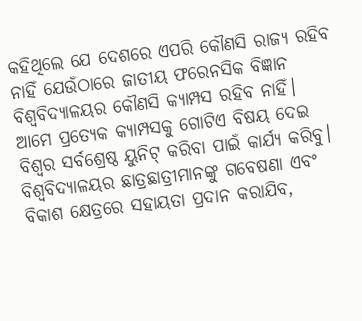କହିଥିଲେ ଯେ ଦେଶରେ ଏପରି କୌଣସି ରାଜ୍ୟ ରହିବ ନାହିଁ ଯେଉଁଠାରେ ଜାତୀୟ ଫରେନସିକ ବିଜ୍ଞାନ ବିଶ୍ୱବିଦ୍ୟାଳୟର କୌଣସି କ୍ୟାମ୍ପସ ରହିବ ନାହିଁ। ଆମେ ପ୍ରତ୍ୟେକ କ୍ୟାମ୍ପସକୁ ଗୋଟିଏ ବିଷୟ ଦେଇ ବିଶ୍ୱର ସର୍ବଶ୍ରେଷ୍ଠ ୟୁନିଟ୍ କରିବା ପାଇଁ କାର୍ଯ୍ୟ କରିବୁ। ବିଶ୍ୱବିଦ୍ୟାଳୟର ଛାତ୍ରଛାତ୍ରୀମାନଙ୍କୁ ଗବେଷଣା ଏବଂ ବିକାଶ କ୍ଷେତ୍ରରେ ସହାୟତା ପ୍ରଦାନ କରାଯିବ,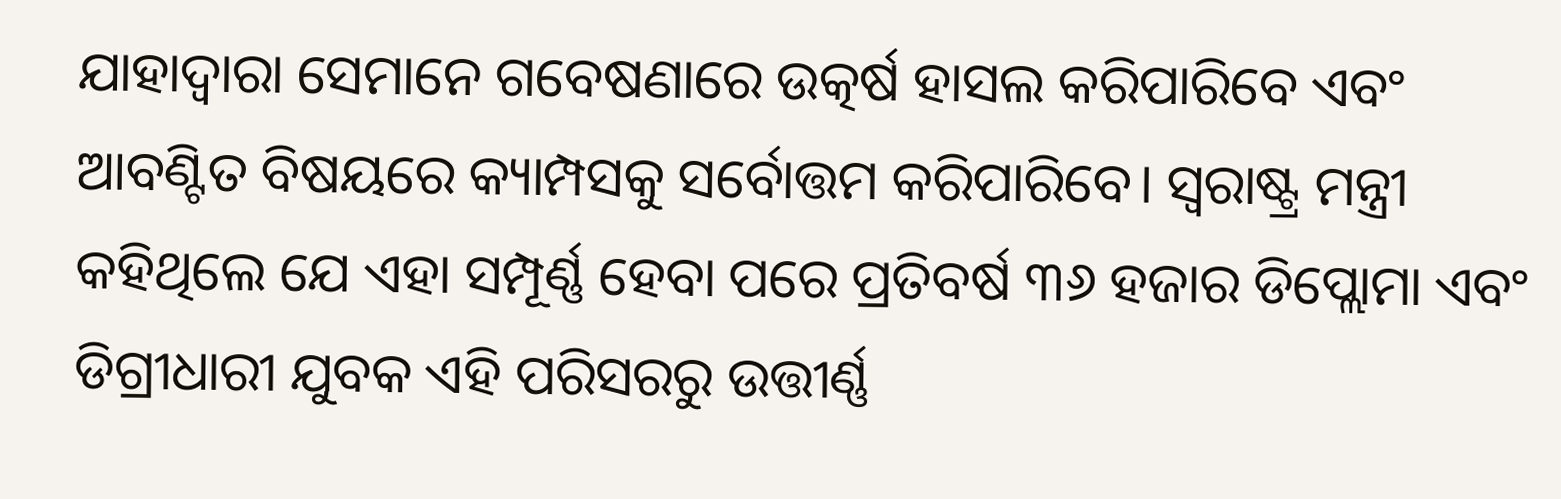ଯାହାଦ୍ୱାରା ସେମାନେ ଗବେଷଣାରେ ଉତ୍କର୍ଷ ହାସଲ କରିପାରିବେ ଏବଂ ଆବଣ୍ଟିତ ବିଷୟରେ କ୍ୟାମ୍ପସକୁ ସର୍ବୋତ୍ତମ କରିପାରିବେ। ସ୍ୱରାଷ୍ଟ୍ର ମନ୍ତ୍ରୀ କହିଥିଲେ ଯେ ଏହା ସମ୍ପୂର୍ଣ୍ଣ ହେବା ପରେ ପ୍ରତିବର୍ଷ ୩୬ ହଜାର ଡିପ୍ଲୋମା ଏବଂ ଡିଗ୍ରୀଧାରୀ ଯୁବକ ଏହି ପରିସରରୁ ଉତ୍ତୀର୍ଣ୍ଣ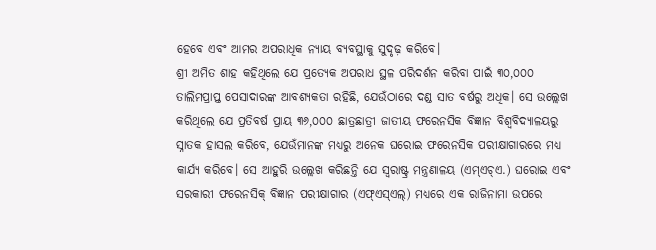ହେବେ ଏବଂ ଆମର ଅପରାଧିକ ନ୍ୟାୟ ବ୍ୟବସ୍ଥାକୁ ସୁଦୃଢ଼ କରିବେ।
ଶ୍ରୀ ଅମିତ ଶାହ କହିଥିଲେ ଯେ ପ୍ରତ୍ୟେକ ଅପରାଧ ସ୍ଥଳ ପରିଦର୍ଶନ କରିବା ପାଇଁ ୩୦,୦୦୦ ତାଲିମପ୍ରାପ୍ତ ପେସାଦାରଙ୍କ ଆବଶ୍ୟକତା ରହିଛି, ଯେଉଁଠାରେ ଦଣ୍ଡ ସାତ ବର୍ଷରୁ ଅଧିକ। ସେ ଉଲ୍ଲେଖ କରିଥିଲେ ଯେ ପ୍ରତିବର୍ଷ ପ୍ରାୟ ୩୬,୦୦୦ ଛାତ୍ରଛାତ୍ରୀ ଜାତୀୟ ଫରେନସିକ ବିଜ୍ଞାନ ବିଶ୍ୱବିଦ୍ୟାଳୟରୁ ସ୍ନାତକ ହାସଲ କରିବେ, ଯେଉଁମାନଙ୍କ ମଧ୍ୟରୁ ଅନେକ ଘରୋଇ ଫରେନସିକ ପରୀକ୍ଷାଗାରରେ ମଧ୍ୟ କାର୍ଯ୍ୟ କରିବେ। ସେ ଆହୁରି ଉଲ୍ଲେଖ କରିଛନ୍ତି ଯେ ସ୍ୱରାଷ୍ଟ୍ର ମନ୍ତ୍ରଣାଳୟ (ଏମ୍ଏଚ୍ଏ.) ଘରୋଇ ଏବଂ ସରକାରୀ ଫରେନସିକ୍ ବିଜ୍ଞାନ ପରୀକ୍ଷାଗାର (ଏଫ୍ଏସ୍ଏଲ୍) ମଧ୍ୟରେ ଏକ ରାଜିନାମା ଉପରେ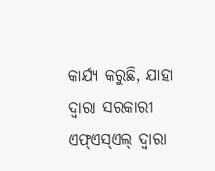କାର୍ଯ୍ୟ କରୁଛି, ଯାହା ଦ୍ୱାରା ସରକାରୀ ଏଫ୍ଏସ୍ଏଲ୍ ଦ୍ୱାରା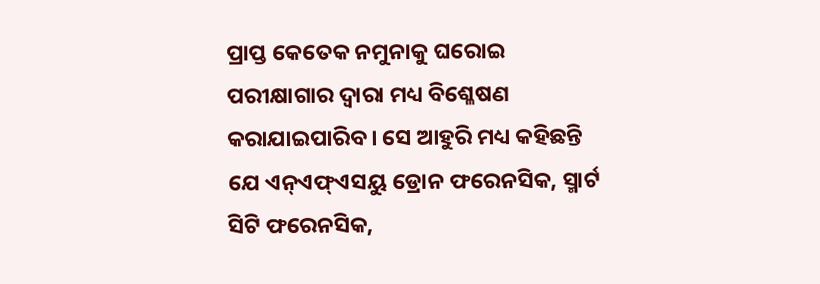ପ୍ରାପ୍ତ କେତେକ ନମୁନାକୁ ଘରୋଇ ପରୀକ୍ଷାଗାର ଦ୍ୱାରା ମଧ୍ୟ ବିଶ୍ଳେଷଣ କରାଯାଇପାରିବ। ସେ ଆହୁରି ମଧ୍ୟ କହିଛନ୍ତି ଯେ ଏନ୍ଏଫ୍ଏସୟୁ ଡ୍ରୋନ ଫରେନସିକ, ସ୍ମାର୍ଟ ସିଟି ଫରେନସିକ,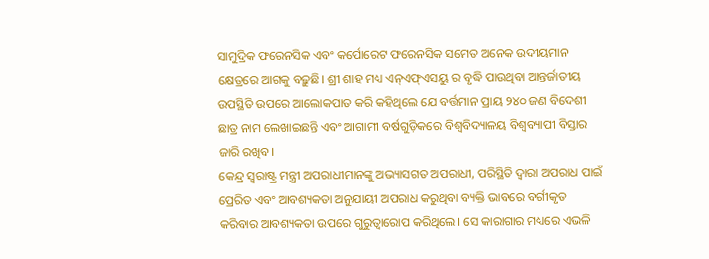ସାମୁଦ୍ରିକ ଫରେନସିକ ଏବଂ କର୍ପୋରେଟ ଫରେନସିକ ସମେତ ଅନେକ ଉଦୀୟମାନ କ୍ଷେତ୍ରରେ ଆଗକୁ ବଢ଼ୁଛି। ଶ୍ରୀ ଶାହ ମଧ୍ୟ ଏନ୍ଏଫ୍ଏସୟୁ ର ବୃଦ୍ଧି ପାଉଥିବା ଆନ୍ତର୍ଜାତୀୟ ଉପସ୍ଥିତି ଉପରେ ଆଲୋକପାତ କରି କହିଥିଲେ ଯେ ବର୍ତ୍ତମାନ ପ୍ରାୟ ୨୪୦ ଜଣ ବିଦେଶୀ ଛାତ୍ର ନାମ ଲେଖାଇଛନ୍ତି ଏବଂ ଆଗାମୀ ବର୍ଷଗୁଡ଼ିକରେ ବିଶ୍ୱବିଦ୍ୟାଳୟ ବିଶ୍ୱବ୍ୟାପୀ ବିସ୍ତାର ଜାରି ରଖିବ।
କେନ୍ଦ୍ର ସ୍ୱରାଷ୍ଟ୍ର ମନ୍ତ୍ରୀ ଅପରାଧୀମାନଙ୍କୁ ଅଭ୍ୟାସଗତ ଅପରାଧୀ, ପରିସ୍ଥିତି ଦ୍ୱାରା ଅପରାଧ ପାଇଁ ପ୍ରେରିତ ଏବଂ ଆବଶ୍ୟକତା ଅନୁଯାୟୀ ଅପରାଧ କରୁଥିବା ବ୍ୟକ୍ତି ଭାବରେ ବର୍ଗୀକୃତ କରିବାର ଆବଶ୍ୟକତା ଉପରେ ଗୁରୁତ୍ୱାରୋପ କରିଥିଲେ। ସେ କାରାଗାର ମଧ୍ୟରେ ଏଭଳି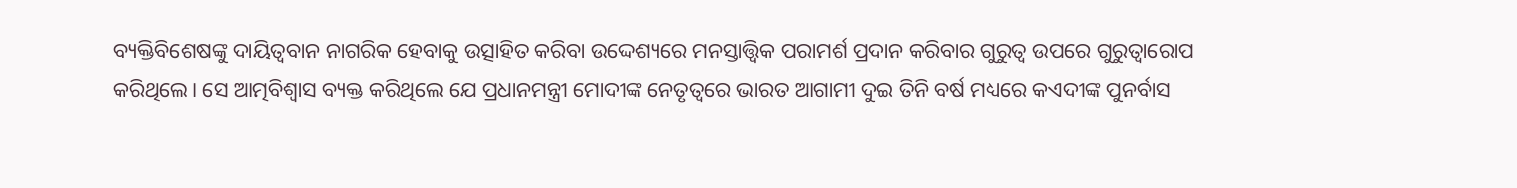ବ୍ୟକ୍ତିବିଶେଷଙ୍କୁ ଦାୟିତ୍ୱବାନ ନାଗରିକ ହେବାକୁ ଉତ୍ସାହିତ କରିବା ଉଦ୍ଦେଶ୍ୟରେ ମନସ୍ତାତ୍ତ୍ବିକ ପରାମର୍ଶ ପ୍ରଦାନ କରିବାର ଗୁରୁତ୍ୱ ଉପରେ ଗୁରୁତ୍ୱାରୋପ କରିଥିଲେ। ସେ ଆତ୍ମବିଶ୍ୱାସ ବ୍ୟକ୍ତ କରିଥିଲେ ଯେ ପ୍ରଧାନମନ୍ତ୍ରୀ ମୋଦୀଙ୍କ ନେତୃତ୍ୱରେ ଭାରତ ଆଗାମୀ ଦୁଇ ତିନି ବର୍ଷ ମଧ୍ୟରେ କଏଦୀଙ୍କ ପୁନର୍ବାସ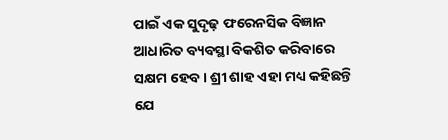ପାଇଁ ଏକ ସୁଦୃଢ଼ ଫରେନସିକ ବିଜ୍ଞାନ ଆଧାରିତ ବ୍ୟବସ୍ଥା ବିକଶିତ କରିବାରେ ସକ୍ଷମ ହେବ। ଶ୍ରୀ ଶାହ ଏହା ମଧ୍ୟ କହିଛନ୍ତି ଯେ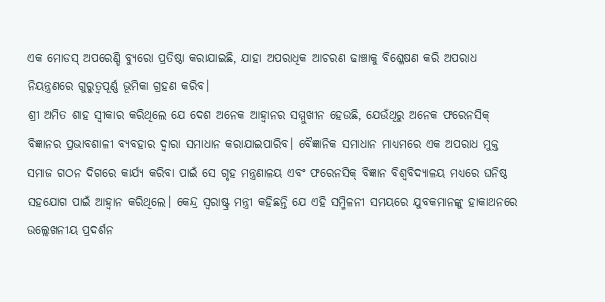ଏକ ମୋଡସ୍ ଅପରେଣ୍ଡି ବ୍ୟୁରୋ ପ୍ରତିଷ୍ଠା କରାଯାଇଛି, ଯାହା ଅପରାଧିକ ଆଚରଣ ଢାଞ୍ଚାକୁ ବିଶ୍ଳେଷଣ କରି ଅପରାଧ ନିୟନ୍ତ୍ରଣରେ ଗୁରୁତ୍ୱପୂର୍ଣ୍ଣ ଭୂମିକା ଗ୍ରହଣ କରିବ।
ଶ୍ରୀ ଅମିତ ଶାହ ସ୍ୱୀକାର କରିଥିଲେ ଯେ ଦେଶ ଅନେକ ଆହ୍ୱାନର ସମ୍ମୁଖୀନ ହେଉଛି, ଯେଉଁଥିରୁ ଅନେକ ଫରେନସିକ୍ ବିଜ୍ଞାନର ପ୍ରଭାବଶାଳୀ ବ୍ୟବହାର ଦ୍ୱାରା ସମାଧାନ କରାଯାଇପାରିବ। ବୈଜ୍ଞାନିକ ସମାଧାନ ମାଧ୍ୟମରେ ଏକ ଅପରାଧ ମୁକ୍ତ ସମାଜ ଗଠନ ଦିଗରେ କାର୍ଯ୍ୟ କରିବା ପାଇଁ ସେ ଗୃହ ମନ୍ତ୍ରଣାଳୟ ଏବଂ ଫରେନସିକ୍ ବିଜ୍ଞାନ ବିଶ୍ୱବିଦ୍ୟାଳୟ ମଧ୍ୟରେ ଘନିଷ୍ଠ ସହଯୋଗ ପାଇଁ ଆହ୍ୱାନ କରିଥିଲେ। କେନ୍ଦ୍ର ସ୍ୱରାଷ୍ଟ୍ର ମନ୍ତ୍ରୀ କହିଛନ୍ତି ଯେ ଏହି ସମ୍ମିଳନୀ ସମୟରେ ଯୁବକମାନଙ୍କୁ ହାକାଥନରେ ଉଲ୍ଲେଖନୀୟ ପ୍ରଦର୍ଶନ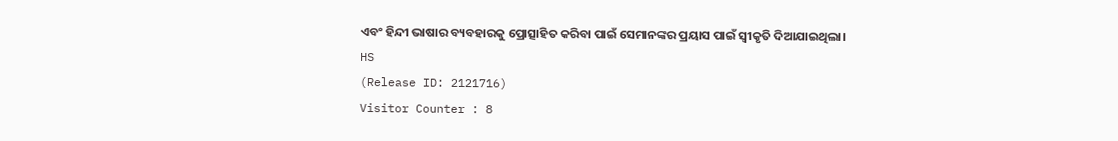ଏବଂ ହିନ୍ଦୀ ଭାଷାର ବ୍ୟବହାରକୁ ପ୍ରୋତ୍ସାହିତ କରିବା ପାଇଁ ସେମାନଙ୍କର ପ୍ରୟାସ ପାଇଁ ସ୍ୱୀକୃତି ଦିଆଯାଇଥିଲା।
HS
(Release ID: 2121716)
Visitor Counter : 8